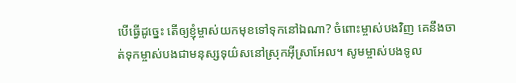បើធ្វើដូច្នេះ តើឲ្យខ្ញុំម្ចាស់យកមុខទៅទុកនៅឯណា? ចំពោះម្ចាស់បងវិញ គេនឹងចាត់ទុកម្ចាស់បងជាមនុស្សទុយ៌សនៅស្រុកអ៊ីស្រាអែល។ សូមម្ចាស់បងទូល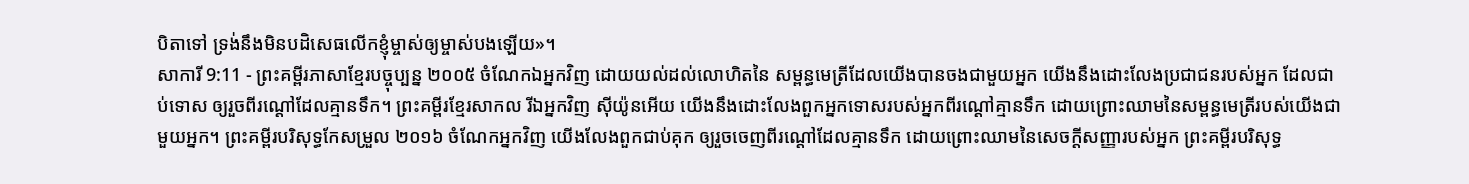បិតាទៅ ទ្រង់នឹងមិនបដិសេធលើកខ្ញុំម្ចាស់ឲ្យម្ចាស់បងឡើយ»។
សាការី 9:11 - ព្រះគម្ពីរភាសាខ្មែរបច្ចុប្បន្ន ២០០៥ ចំណែកឯអ្នកវិញ ដោយយល់ដល់លោហិតនៃ សម្ពន្ធមេត្រីដែលយើងបានចងជាមួយអ្នក យើងនឹងដោះលែងប្រជាជនរបស់អ្នក ដែលជាប់ទោស ឲ្យរួចពីរណ្ដៅដែលគ្មានទឹក។ ព្រះគម្ពីរខ្មែរសាកល រីឯអ្នកវិញ ស៊ីយ៉ូនអើយ យើងនឹងដោះលែងពួកអ្នកទោសរបស់អ្នកពីរណ្ដៅគ្មានទឹក ដោយព្រោះឈាមនៃសម្ពន្ធមេត្រីរបស់យើងជាមួយអ្នក។ ព្រះគម្ពីរបរិសុទ្ធកែសម្រួល ២០១៦ ចំណែកអ្នកវិញ យើងលែងពួកជាប់គុក ឲ្យរួចចេញពីរណ្តៅដែលគ្មានទឹក ដោយព្រោះឈាមនៃសេចក្ដីសញ្ញារបស់អ្នក ព្រះគម្ពីរបរិសុទ្ធ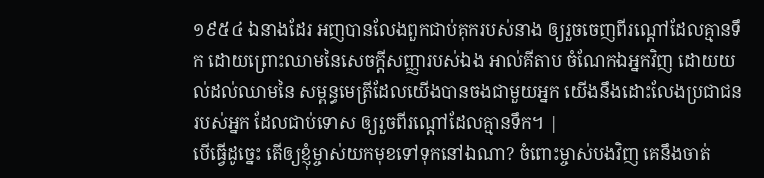១៩៥៤ ឯនាងដែរ អញបានលែងពួកជាប់គុករបស់នាង ឲ្យរួចចេញពីរណ្តៅដែលគ្មានទឹក ដោយព្រោះឈាមនៃសេចក្ដីសញ្ញារបស់ឯង អាល់គីតាប ចំណែកឯអ្នកវិញ ដោយយល់ដល់ឈាមនៃ សម្ពន្ធមេត្រីដែលយើងបានចងជាមួយអ្នក យើងនឹងដោះលែងប្រជាជនរបស់អ្នក ដែលជាប់ទោស ឲ្យរួចពីរណ្ដៅដែលគ្មានទឹក។ |
បើធ្វើដូច្នេះ តើឲ្យខ្ញុំម្ចាស់យកមុខទៅទុកនៅឯណា? ចំពោះម្ចាស់បងវិញ គេនឹងចាត់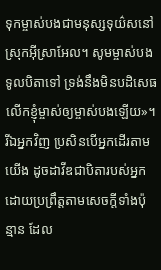ទុកម្ចាស់បងជាមនុស្សទុយ៌សនៅស្រុកអ៊ីស្រាអែល។ សូមម្ចាស់បងទូលបិតាទៅ ទ្រង់នឹងមិនបដិសេធលើកខ្ញុំម្ចាស់ឲ្យម្ចាស់បងឡើយ»។
រីឯអ្នកវិញ ប្រសិនបើអ្នកដើរតាមយើង ដូចដាវីឌជាបិតារបស់អ្នក ដោយប្រព្រឹត្តតាមសេចក្ដីទាំងប៉ុន្មាន ដែល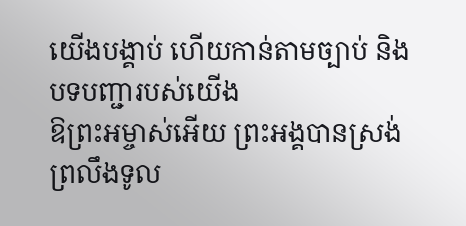យើងបង្គាប់ ហើយកាន់តាមច្បាប់ និងបទបញ្ជារបស់យើង
ឱព្រះអម្ចាស់អើយ ព្រះអង្គបានស្រង់ព្រលឹងទូល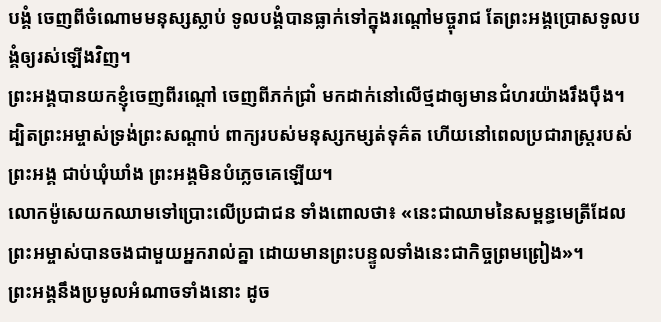បង្គំ ចេញពីចំណោមមនុស្សស្លាប់ ទូលបង្គំបានធ្លាក់ទៅក្នុងរណ្ដៅមច្ចុរាជ តែព្រះអង្គប្រោសទូលបង្គំឲ្យរស់ឡើងវិញ។
ព្រះអង្គបានយកខ្ញុំចេញពីរណ្ដៅ ចេញពីភក់ជ្រាំ មកដាក់នៅលើថ្មដាឲ្យមានជំហរយ៉ាងរឹងប៉ឹង។
ដ្បិតព្រះអម្ចាស់ទ្រង់ព្រះសណ្ដាប់ ពាក្យរបស់មនុស្សកម្សត់ទុគ៌ត ហើយនៅពេលប្រជារាស្ត្ររបស់ព្រះអង្គ ជាប់ឃុំឃាំង ព្រះអង្គមិនបំភ្លេចគេឡើយ។
លោកម៉ូសេយកឈាមទៅប្រោះលើប្រជាជន ទាំងពោលថា៖ «នេះជាឈាមនៃសម្ពន្ធមេត្រីដែលព្រះអម្ចាស់បានចងជាមួយអ្នករាល់គ្នា ដោយមានព្រះបន្ទូលទាំងនេះជាកិច្ចព្រមព្រៀង»។
ព្រះអង្គនឹងប្រមូលអំណាចទាំងនោះ ដូច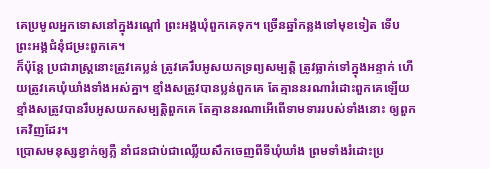គេប្រមូលអ្នកទោសនៅក្នុងរណ្ដៅ ព្រះអង្គឃុំពួកគេទុក។ ច្រើនឆ្នាំកន្លងទៅមុខទៀត ទើបព្រះអង្គជំនុំជម្រះពួកគេ។
ក៏ប៉ុន្តែ ប្រជារាស្ត្រនោះត្រូវគេប្លន់ ត្រូវគេរឹបអូសយកទ្រព្យសម្បត្តិ ត្រូវធ្លាក់ទៅក្នុងអន្ទាក់ ហើយត្រូវគេឃុំឃាំងទាំងអស់គ្នា។ ខ្មាំងសត្រូវបានប្លន់ពួកគេ តែគ្មាននរណារំដោះពួកគេឡើយ ខ្មាំងសត្រូវបានរឹបអូសយកសម្បត្តិពួកគេ តែគ្មាននរណាអើពើទាមទាររបស់ទាំងនោះ ឲ្យពួកគេវិញដែរ។
ប្រោសមនុស្សខ្វាក់ឲ្យភ្លឺ នាំជនជាប់ជាឈ្លើយសឹកចេញពីទីឃុំឃាំង ព្រមទាំងរំដោះប្រ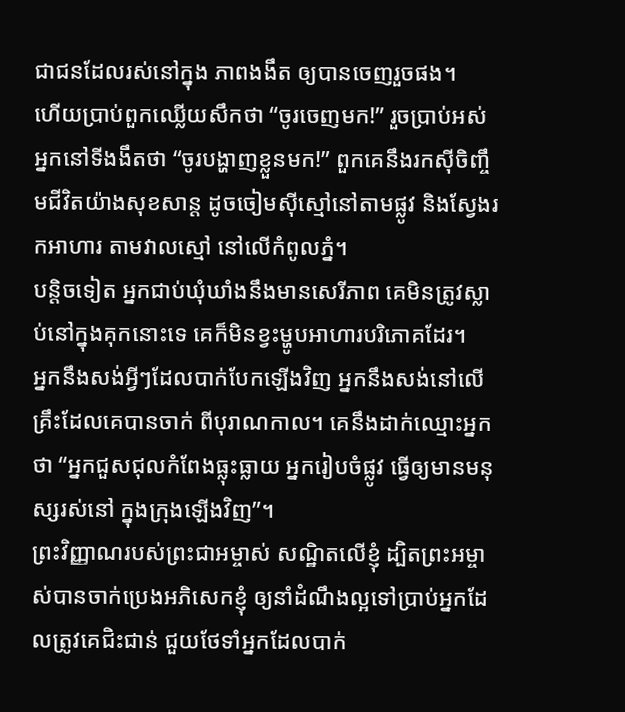ជាជនដែលរស់នៅក្នុង ភាពងងឹត ឲ្យបានចេញរួចផង។
ហើយប្រាប់ពួកឈ្លើយសឹកថា “ចូរចេញមក!” រួចប្រាប់អស់អ្នកនៅទីងងឹតថា “ចូរបង្ហាញខ្លួនមក!” ពួកគេនឹងរកស៊ីចិញ្ចឹមជីវិតយ៉ាងសុខសាន្ត ដូចចៀមស៊ីស្មៅនៅតាមផ្លូវ និងស្វែងរកអាហារ តាមវាលស្មៅ នៅលើកំពូលភ្នំ។
បន្តិចទៀត អ្នកជាប់ឃុំឃាំងនឹងមានសេរីភាព គេមិនត្រូវស្លាប់នៅក្នុងគុកនោះទេ គេក៏មិនខ្វះម្ហូបអាហារបរិភោគដែរ។
អ្នកនឹងសង់អ្វីៗដែលបាក់បែកឡើងវិញ អ្នកនឹងសង់នៅលើគ្រឹះដែលគេបានចាក់ ពីបុរាណកាល។ គេនឹងដាក់ឈ្មោះអ្នកថា “អ្នកជួសជុលកំពែងធ្លុះធ្លាយ អ្នករៀបចំផ្លូវ ធ្វើឲ្យមានមនុស្សរស់នៅ ក្នុងក្រុងឡើងវិញ”។
ព្រះវិញ្ញាណរបស់ព្រះជាអម្ចាស់ សណ្ឋិតលើខ្ញុំ ដ្បិតព្រះអម្ចាស់បានចាក់ប្រេងអភិសេកខ្ញុំ ឲ្យនាំដំណឹងល្អទៅប្រាប់អ្នកដែលត្រូវគេជិះជាន់ ជួយថែទាំអ្នកដែលបាក់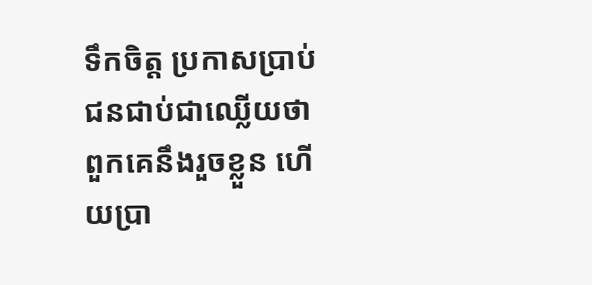ទឹកចិត្ត ប្រកាសប្រាប់ជនជាប់ជាឈ្លើយថា ពួកគេនឹងរួចខ្លួន ហើយប្រា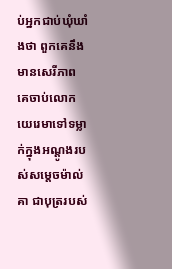ប់អ្នកជាប់ឃុំឃាំងថា ពួកគេនឹងមានសេរីភាព
គេចាប់លោកយេរេមាទៅទម្លាក់ក្នុងអណ្ដូងរបស់សម្ដេចម៉ាល់គា ជាបុត្ររបស់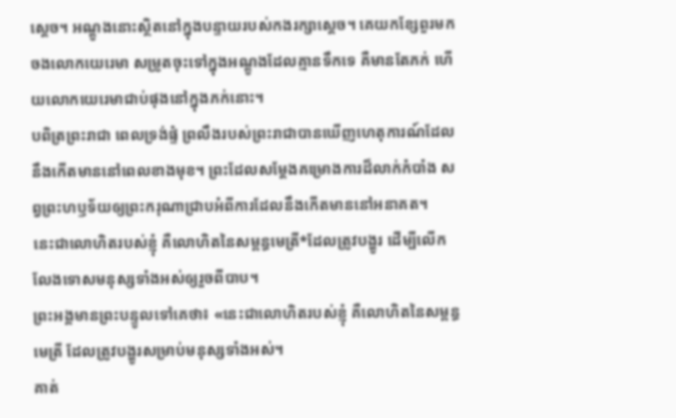ស្ដេច។ អណ្ដូងនោះស្ថិតនៅក្នុងបន្ទាយរបស់កងរក្សាស្ដេច។ គេយកខ្សែពួរមកចងលោកយេរេមា សម្រូតចុះទៅក្នុងអណ្ដូងដែលគ្មានទឹកទេ គឺមានតែភក់ ហើយលោកយេរេមាជាប់ផុងនៅក្នុងភក់នោះ។
បពិត្រព្រះរាជា ពេលទ្រង់ផ្ទំ ព្រលឹងរបស់ព្រះរាជាបានឃើញហេតុការណ៍ដែលនឹងកើតមាននៅពេលខាងមុខ។ ព្រះដែលសម្តែងគម្រោងការដ៏លាក់កំបាំង សព្វព្រះហឫទ័យឲ្យព្រះករុណាជ្រាបអំពីការដែលនឹងកើតមាននៅអនាគត។
នេះជាលោហិតរបស់ខ្ញុំ គឺលោហិតនៃសម្ពន្ធមេត្រី*ដែលត្រូវបង្ហូរ ដើម្បីលើកលែងទោសមនុស្សទាំងអស់ឲ្យរួចពីបាប។
ព្រះអង្គមានព្រះបន្ទូលទៅគេថា៖ «នេះជាលោហិតរបស់ខ្ញុំ គឺលោហិតនៃសម្ពន្ធមេត្រី ដែលត្រូវបង្ហូរសម្រាប់មនុស្សទាំងអស់។
គាត់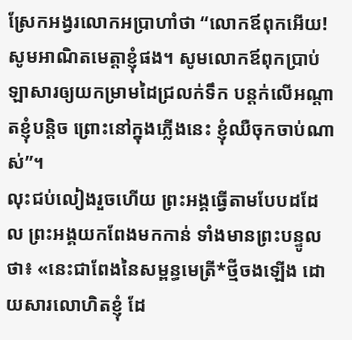ស្រែកអង្វរលោកអប្រាហាំថា “លោកឪពុកអើយ! សូមអាណិតមេត្តាខ្ញុំផង។ សូមលោកឪពុកប្រាប់ឡាសារឲ្យយកម្រាមដៃជ្រលក់ទឹក បន្ដក់លើអណ្ដាតខ្ញុំបន្ដិច ព្រោះនៅក្នុងភ្លើងនេះ ខ្ញុំឈឺចុកចាប់ណាស់”។
លុះជប់លៀងរួចហើយ ព្រះអង្គធ្វើតាមបែបដដែល ព្រះអង្គយកពែងមកកាន់ ទាំងមានព្រះបន្ទូលថា៖ «នេះជាពែងនៃសម្ពន្ធមេត្រី*ថ្មីចងឡើង ដោយសារលោហិតខ្ញុំ ដែ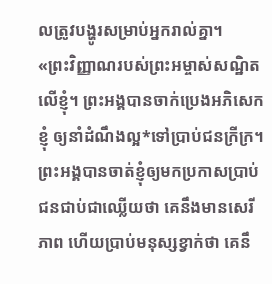លត្រូវបង្ហូរសម្រាប់អ្នករាល់គ្នា។
«ព្រះវិញ្ញាណរបស់ព្រះអម្ចាស់សណ្ឋិតលើខ្ញុំ។ ព្រះអង្គបានចាក់ប្រេងអភិសេកខ្ញុំ ឲ្យនាំដំណឹងល្អ*ទៅប្រាប់ជនក្រីក្រ។ ព្រះអង្គបានចាត់ខ្ញុំឲ្យមកប្រកាសប្រាប់ ជនជាប់ជាឈ្លើយថា គេនឹងមានសេរីភាព ហើយប្រាប់មនុស្សខ្វាក់ថា គេនឹ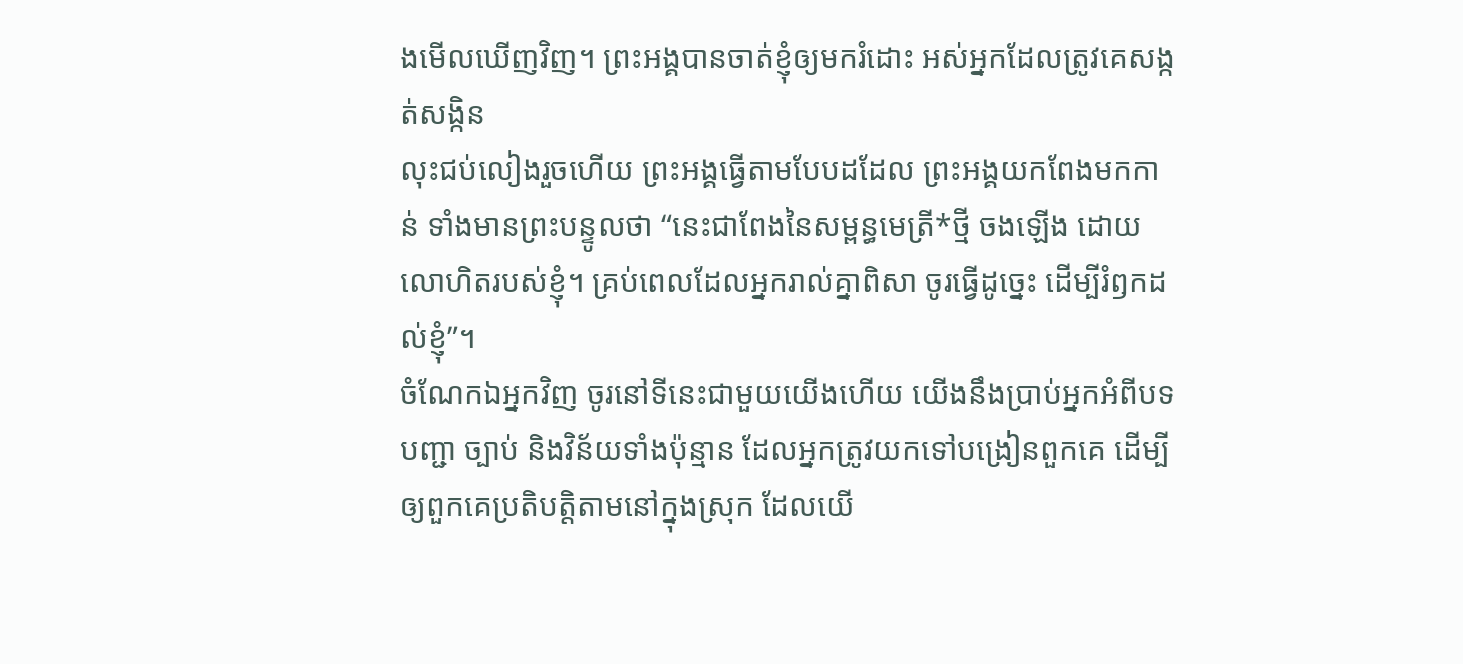ងមើលឃើញវិញ។ ព្រះអង្គបានចាត់ខ្ញុំឲ្យមករំដោះ អស់អ្នកដែលត្រូវគេសង្កត់សង្កិន
លុះជប់លៀងរួចហើយ ព្រះអង្គធ្វើតាមបែបដដែល ព្រះអង្គយកពែងមកកាន់ ទាំងមានព្រះបន្ទូលថា “នេះជាពែងនៃសម្ពន្ធមេត្រី*ថ្មី ចងឡើង ដោយលោហិតរបស់ខ្ញុំ។ គ្រប់ពេលដែលអ្នករាល់គ្នាពិសា ចូរធ្វើដូច្នេះ ដើម្បីរំឭកដល់ខ្ញុំ”។
ចំណែកឯអ្នកវិញ ចូរនៅទីនេះជាមួយយើងហើយ យើងនឹងប្រាប់អ្នកអំពីបទបញ្ជា ច្បាប់ និងវិន័យទាំងប៉ុន្មាន ដែលអ្នកត្រូវយកទៅបង្រៀនពួកគេ ដើម្បីឲ្យពួកគេប្រតិបត្តិតាមនៅក្នុងស្រុក ដែលយើ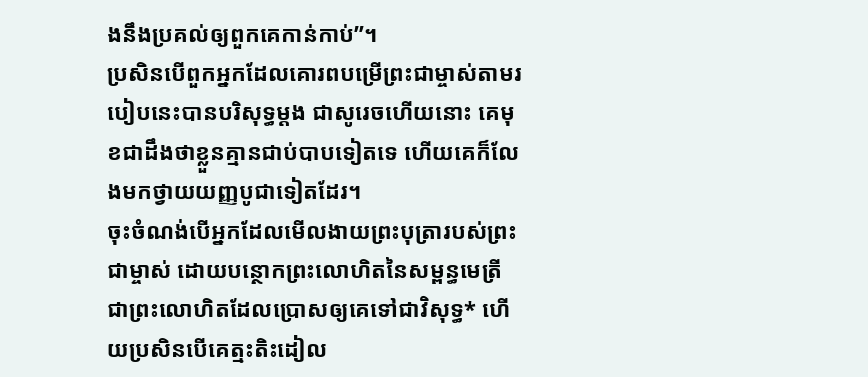ងនឹងប្រគល់ឲ្យពួកគេកាន់កាប់”។
ប្រសិនបើពួកអ្នកដែលគោរពបម្រើព្រះជាម្ចាស់តាមរបៀបនេះបានបរិសុទ្ធម្ដង ជាសូរេចហើយនោះ គេមុខជាដឹងថាខ្លួនគ្មានជាប់បាបទៀតទេ ហើយគេក៏លែងមកថ្វាយយញ្ញបូជាទៀតដែរ។
ចុះចំណង់បើអ្នកដែលមើលងាយព្រះបុត្រារបស់ព្រះជាម្ចាស់ ដោយបន្ថោកព្រះលោហិតនៃសម្ពន្ធមេត្រី ជាព្រះលោហិតដែលប្រោសឲ្យគេទៅជាវិសុទ្ធ* ហើយប្រសិនបើគេត្មះតិះដៀល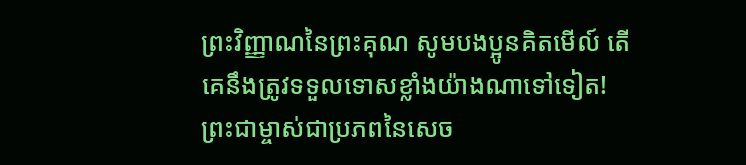ព្រះវិញ្ញាណនៃព្រះគុណ សូមបងប្អូនគិតមើល៍ តើគេនឹងត្រូវទទួលទោសខ្លាំងយ៉ាងណាទៅទៀត!
ព្រះជាម្ចាស់ជាប្រភពនៃសេច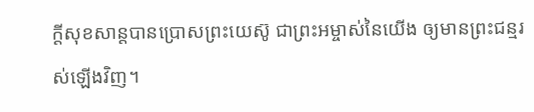ក្ដីសុខសាន្តបានប្រោសព្រះយេស៊ូ ជាព្រះអម្ចាស់នៃយើង ឲ្យមានព្រះជន្មរស់ឡើងវិញ។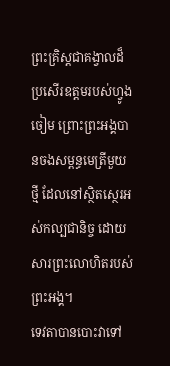ព្រះគ្រិស្តជាគង្វាលដ៏ប្រសើរឧត្ដមរបស់ហ្វូងចៀម ព្រោះព្រះអង្គបានចងសម្ពន្ធមេត្រីមួយថ្មី ដែលនៅស្ថិតស្ថេរអស់កល្បជានិច្ច ដោយសារព្រះលោហិតរបស់ព្រះអង្គ។
ទេវតាបានបោះវាទៅ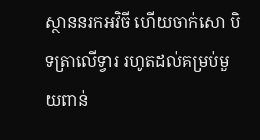ស្ថាននរកអវិចី ហើយចាក់សោ បិទត្រាលើទ្វារ រហូតដល់គម្រប់មួយពាន់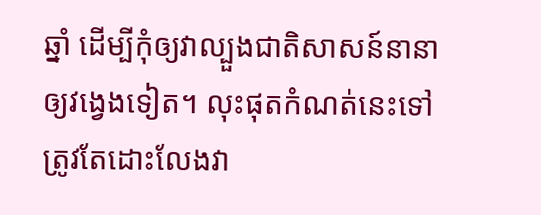ឆ្នាំ ដើម្បីកុំឲ្យវាល្បួងជាតិសាសន៍នានាឲ្យវង្វេងទៀត។ លុះផុតកំណត់នេះទៅ ត្រូវតែដោះលែងវា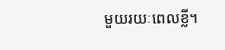មួយរយៈពេលខ្លី។